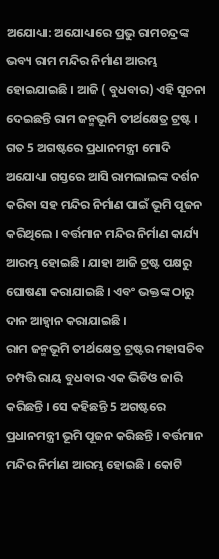ଅଯୋଧ୍ୟା: ଅଯୋଧ୍ୟାରେ ପ୍ରଭୁ ରାମଚନ୍ଦ୍ରଙ୍କ ଭବ୍ୟ ରାମ ମନ୍ଦିର ନିର୍ମାଣ ଆରମ୍ଭ ହୋଇଯାଇଛି । ଆଜି ( ବୁଧବାର) ଏହି ସୂଚନା ଦେଇଛନ୍ତି ରାମ ଜନ୍ମଭୂମି ତୀର୍ଥକ୍ଷେତ୍ର ଟ୍ରଷ୍ଟ । ଗତ 5 ଅଗଷ୍ଟରେ ପ୍ରଧାନମନ୍ତ୍ରୀ ମୋଦି ଅଯୋଧ୍ୟା ଗସ୍ତରେ ଆସି ରାମଲାଲଙ୍କ ଦର୍ଶନ କରିବା ସହ ମନ୍ଦିର ନିର୍ମାଣ ପାଇଁ ଭୂମି ପୂଜନ କରିଥିଲେ । ବର୍ତ୍ତମାନ ମନ୍ଦିର ନିର୍ମାଣ କାର୍ଯ୍ୟ ଆରମ୍ଭ ହୋଇଛି । ଯାହା ଆଜି ଟ୍ରଷ୍ଟ ପକ୍ଷରୁ ଘୋଷଣା କରାଯାଇଛି । ଏବଂ ଭକ୍ତଙ୍କ ଠାରୁ ଦାନ ଆହ୍ବାନ କରାଯାଇଛି ।
ରାମ ଜନ୍ମଭୂମି ତୀର୍ଥକ୍ଷେତ୍ର ଟ୍ରଷ୍ଟର ମହାସଚିବ ଚମ୍ପତ୍ତି ରାୟ ବୁଧବାର ଏକ ଭିଡିଓ ଜାରି କରିଛନ୍ତି । ସେ କହିଛନ୍ତି 5 ଅଗଷ୍ଟରେ ପ୍ରଧାନମନ୍ତ୍ରୀ ଭୂମି ପୂଜନ କରିଛନ୍ତି । ବର୍ତ୍ତମାନ ମନ୍ଦିର ନିର୍ମାଣ ଆରମ୍ଭ ହୋଇଛି । କୋଟି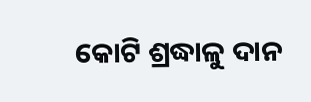କୋଟି ଶ୍ରଦ୍ଧାଳୁ ଦାନ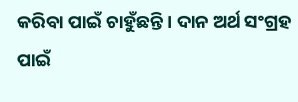କରିବା ପାଇଁ ଚାହୁଁଛନ୍ତି । ଦାନ ଅର୍ଥ ସଂଗ୍ରହ ପାଇଁ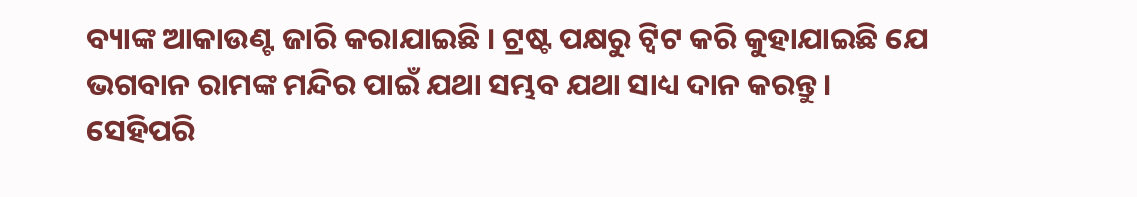ବ୍ୟାଙ୍କ ଆକାଉଣ୍ଟ ଜାରି କରାଯାଇଛି । ଟ୍ରଷ୍ଟ ପକ୍ଷରୁ ଟ୍ବିଟ କରି କୁହାଯାଇଛି ଯେ ଭଗବାନ ରାମଙ୍କ ମନ୍ଦିର ପାଇଁ ଯଥା ସମ୍ଭବ ଯଥା ସାଧ୍ୟ ଦାନ କରନ୍ତୁ ।
ସେହିପରି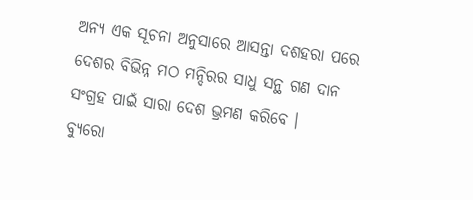ଅନ୍ୟ ଏକ ସୂଚନା ଅନୁସାରେ ଆସନ୍ତା ଦଶହରା ପରେ ଦେଶର ବିଭିନ୍ନ ମଠ ମନ୍ଦିରର ସାଧୁ ସନ୍ଥ ଗଣ ଦାନ ସଂଗ୍ରହ ପାଇଁ ସାରା ଦେଶ ଭ୍ରମଣ କରିବେ ।
ବ୍ୟୁରୋ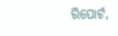ରିପୋର୍ଟ,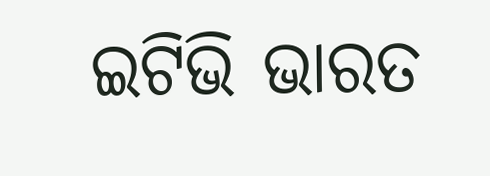ଇଟିଭି ଭାରତ